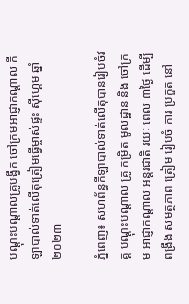បណ្តុះបណ្តាលគ្រូបង្វឹក ចៅក្រមអាជ្ញាកណ្តាល កីឡាបាល់ទាត់លើតុត្រៀមធ្វើម្ចាស់ផ្ទះ ស៊ីហ្គេម ឆ្នាំ២០២៣

ភ្នំពេញ៖ សហព័ន្ធកីឡាបាល់ទាត់លើតុបានរៀបចំវគ្គ បណ្ដុះបណ្ដាល គ្រូ កម្រិត មូលដ្ឋាន និង ចៅក្រម អាជ្ញាកណ្ដាល អន្តរជាតិ រយៈ ពេល ៣ថ្ងៃ ដើម្បីពង្រឹង សមត្ថភាព ត្រៀម រៀបចំ ការ ប្រកួត នៅ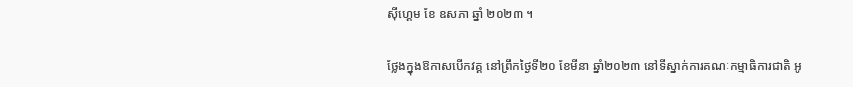ស៊ីហ្គេម ខែ ឧសភា ឆ្នាំ ២០២៣ ។

ថ្លែងក្នុងឱកាសបើកវគ្គ នៅព្រឹកថ្ងៃទី២០ ខែមីនា ឆ្នាំ២០២៣ នៅទីស្នាក់ការគណៈកម្មាធិការជាតិ អូ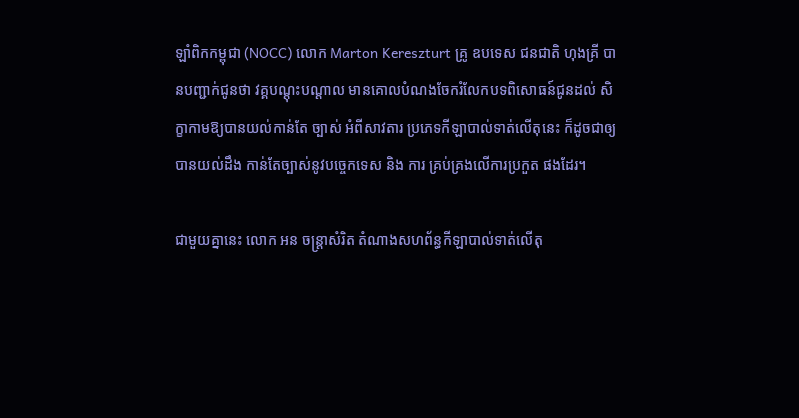ឡាំពិកកម្ពុជា (NOCC) លោក Marton Kereszturt គ្រូ ឧបទេស ជនជាតិ ហុងគ្រី បានបញ្ជាក់ជូនថា វគ្គបណ្ដុះបណ្ដាល មានគោលបំណងចែករំលែកបទពិសោធន៍ជូនដល់ សិក្ខាកាមឱ្យបានយល់កាន់តែ ច្បាស់ អំពីសាវតារ ប្រភេទកីឡាបាល់ទាត់លើតុនេះ ក៏ដូចជាឲ្យបានយល់ដឹង កាន់តែច្បាស់នូវបច្ចេកទេស និង ការ គ្រប់គ្រងលើការប្រកួត ផងដែរ។

ជាមួយគ្នានេះ លោក អន ចន្ត្រាសំរិត តំណាងសហព័ន្ធកីឡាបាល់ទាត់លើតុ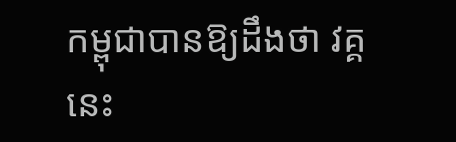កម្ពុជាបានឱ្យដឹងថា វគ្គនេះ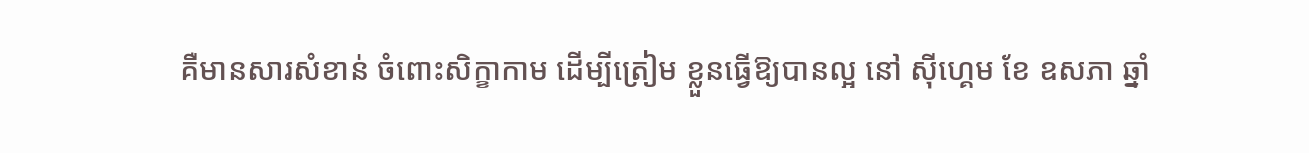គឺមានសារសំខាន់ ចំពោះសិក្ខាកាម ដើម្បីត្រៀម ខ្លួនធ្វើឱ្យបានល្អ នៅ ស៊ីហ្គេម ខែ ឧសភា ឆ្នាំ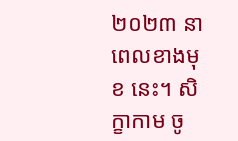២០២៣ នាពេលខាងមុខ នេះ។ សិក្ខាកាម ចូ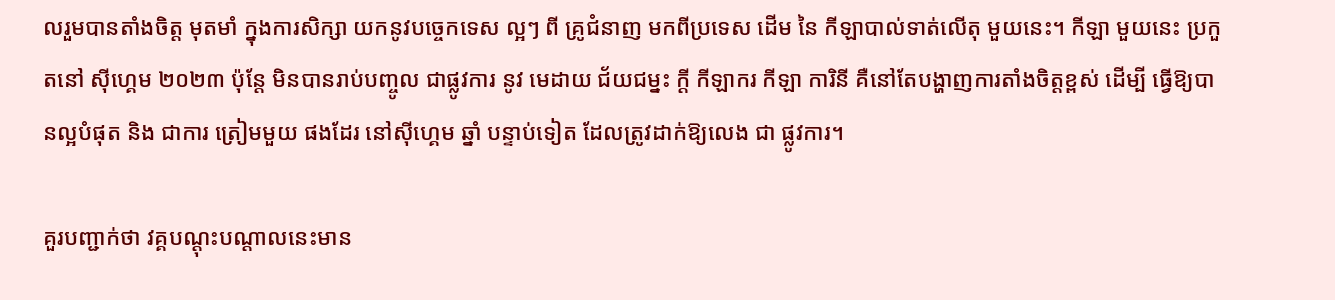លរួមបានតាំងចិត្ត មុតមាំ ក្នុងការសិក្សា យកនូវបច្ចេកទេស ល្អៗ ពី គ្រូជំនាញ មកពីប្រទេស ដើម នៃ កីឡាបាល់ទាត់លើតុ មួយនេះ។ កីឡា មួយនេះ ប្រកួតនៅ ស៊ីហ្គេម ២០២៣ ប៉ុន្តែ មិនបានរាប់បញ្ចូល ជាផ្លូវការ នូវ មេដាយ ជ័យជម្នះ ក្ដី កីឡាករ កីឡា ការិនី គឺនៅតែបង្ហាញការតាំងចិត្តខ្ពស់ ដើម្បី ធ្វើឱ្យបានល្អបំផុត និង ជាការ ត្រៀមមួយ ផងដែរ នៅស៊ីហ្គេម ឆ្នាំ បន្ទាប់ទៀត ដែលត្រូវដាក់ឱ្យលេង ជា ផ្លូវការ។

គួរបញ្ជាក់ថា វគ្គបណ្ដុះបណ្ដាលនេះមាន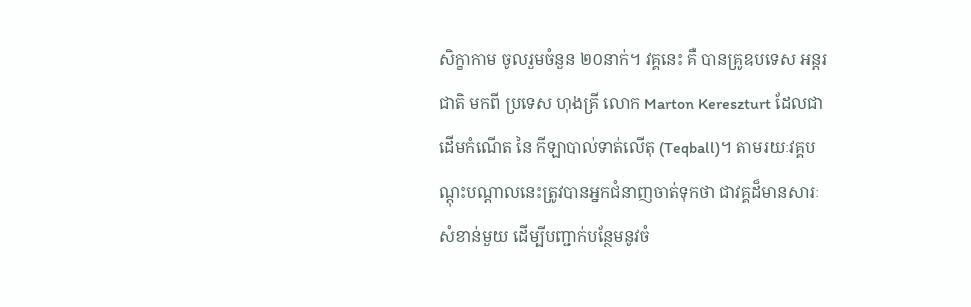សិក្ខាកាម ចូលរួមចំនួន ២០នាក់។ វគ្គនេះ គឺ បានគ្រូឧបទេស អន្តរជាតិ មកពី ប្រទេស ហុងគ្រី លោក Marton Kereszturt ដែលជាដើមកំណើត នៃ កីឡាបាល់ទាត់លើតុ (Teqball)។ តាមរយៈវគ្គបណ្តុះបណ្តាលនេះត្រូវបានអ្នកជំនាញចាត់ទុកថា ជាវគ្គដ៏មានសារៈសំខាន់មួយ ដើម្បីបញ្ជាក់បន្ថែមនូវចំ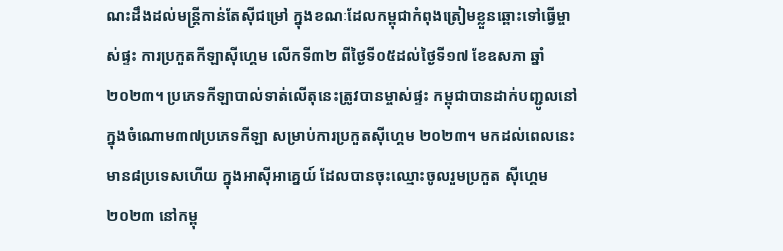ណះដឹងដល់មន្ត្រីកាន់តែស៊ីជម្រៅ ក្នុងខណៈដែលកម្ពុជាកំពុងត្រៀមខ្លួនឆ្ពោះទៅធ្វើម្ចាស់ផ្ទះ ការប្រកួតកីឡាស៊ីហ្គេម លើកទី៣២ ពីថ្ងៃទី០៥ដល់ថ្ងៃទី១៧ ខែឧសភា ឆ្នាំ២០២៣។ ប្រភេទកីឡាបាល់ទាត់លើតុនេះត្រូវបានម្ចាស់ផ្ទះ កម្ពុជាបានដាក់បញ្ជូលនៅក្នុងចំណោម៣៧ប្រភេទកីឡា សម្រាប់ការប្រកួតស៊ីហ្គេម ២០២៣។ មកដល់ពេលនេះ មាន៨ប្រទេសហើយ ក្នុងអាស៊ីអាគ្នេយ៍ ដែលបានចុះឈ្មោះចូលរួមប្រកួត ស៊ីហ្គេម ២០២៣ នៅកម្ពុ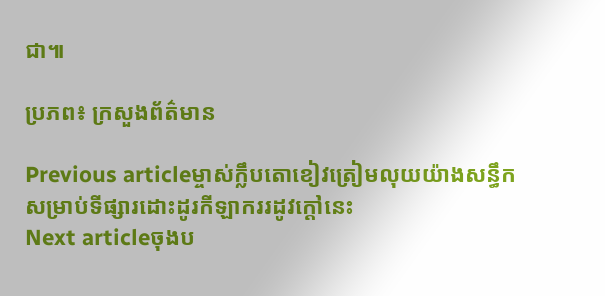ជា៕

ប្រភព៖ ក្រសួងព័ត៌មាន

Previous articleម្ចាស់ក្លឹបតោខៀវត្រៀមលុយយ៉ាងសន្ធឹក សម្រាប់ទីផ្សារដោះដូរកីឡាកររដូវក្ដៅនេះ
Next articleចុងប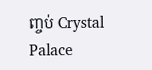ញ្ចប់ Crystal Palace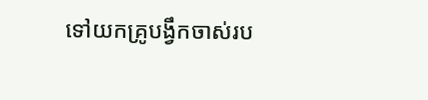ទៅយកគ្រូបង្វឹកចាស់រប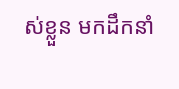ស់ខ្លួន មកដឹកនាំ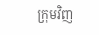ក្រុមវិញ